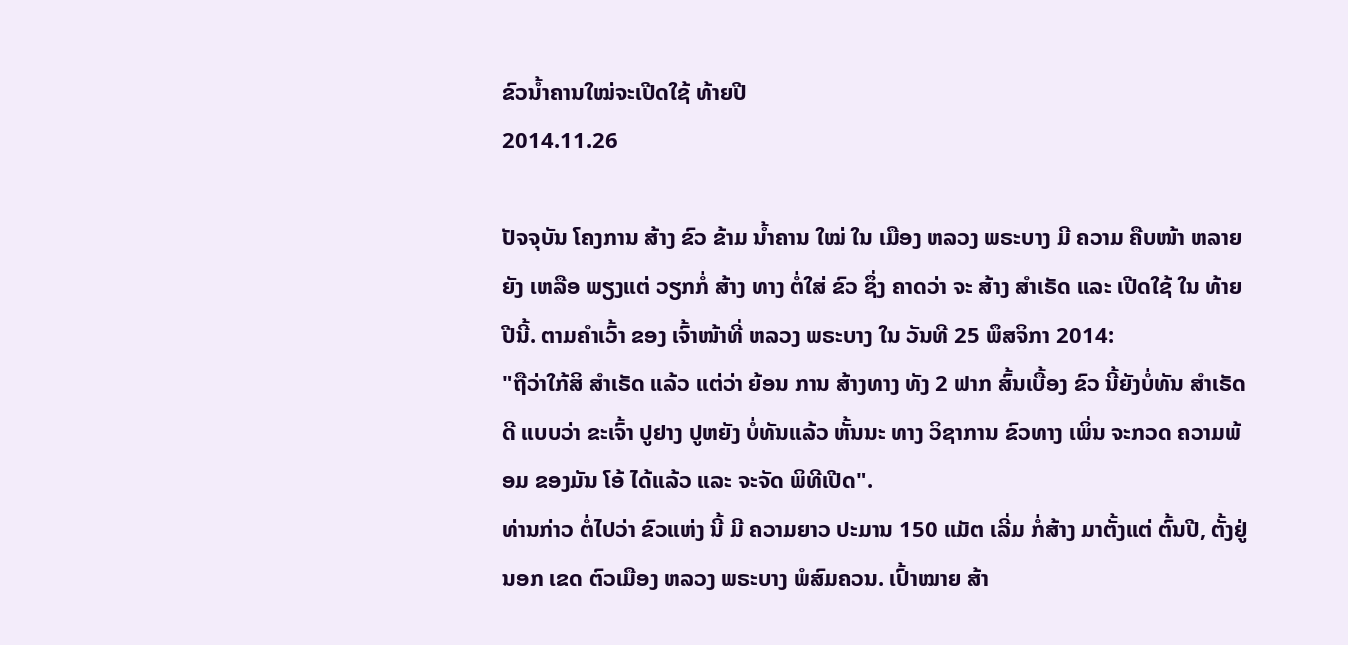ຂົວນໍ້າຄານໃໝ່ຈະເປີດໃຊ້ ທ້າຍປີ
2014.11.26

ປັຈຈຸບັນ ໂຄງການ ສ້າງ ຂົວ ຂ້າມ ນໍ້າຄານ ໃໝ່ ໃນ ເມືອງ ຫລວງ ພຣະບາງ ມີ ຄວາມ ຄືບໜ້າ ຫລາຍ ຍັງ ເຫລືອ ພຽງແຕ່ ວຽກກໍ່ ສ້າງ ທາງ ຕໍ່ໃສ່ ຂົວ ຊຶ່ງ ຄາດວ່າ ຈະ ສ້າງ ສໍາເຣັດ ແລະ ເປີດໃຊ້ ໃນ ທ້າຍປີນີ້. ຕາມຄໍາເວົ້າ ຂອງ ເຈົ້າໜ້າທີ່ ຫລວງ ພຣະບາງ ໃນ ວັນທີ 25 ພຶສຈິກາ 2014:
"ຖືວ່າໃກ້ສິ ສໍາເຣັດ ແລ້ວ ແຕ່ວ່າ ຍ້ອນ ການ ສ້າງທາງ ທັງ 2 ຟາກ ສົ້ນເບື້ອງ ຂົວ ນີ້ຍັງບໍ່ທັນ ສໍາເຣັດ ດີ ແບບວ່າ ຂະເຈົ້າ ປູຢາງ ປູຫຍັງ ບໍ່ທັນແລ້ວ ຫັ້ນນະ ທາງ ວິຊາການ ຂົວທາງ ເພິ່ນ ຈະກວດ ຄວາມພ້ອມ ຂອງມັນ ໂອ້ ໄດ້ແລ້ວ ແລະ ຈະຈັດ ພິທີເປີດ".
ທ່ານກ່າວ ຕໍ່ໄປວ່າ ຂົວແຫ່ງ ນີ້ ມີ ຄວາມຍາວ ປະມານ 150 ແມັຕ ເລີ່ມ ກໍ່ສ້າງ ມາຕັ້ງແຕ່ ຕົ້ນປີ, ຕັ້ງຢູ່ນອກ ເຂດ ຕົວເມືອງ ຫລວງ ພຣະບາງ ພໍສົມຄວນ. ເປົ້າໝາຍ ສ້າ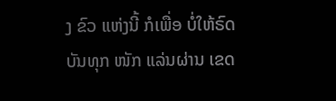ງ ຂົວ ແຫ່ງນີ້ ກໍເພື່ອ ບໍ່ໃຫ້ຣົດ ບັນທຸກ ໜັກ ແລ່ນຜ່ານ ເຂດ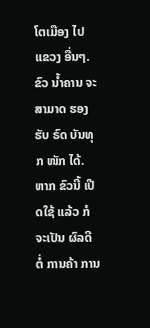ໂຕເມືອງ ໄປ ແຂວງ ອື່ນໆ. ຂົວ ນໍ້າຄານ ຈະສາມາດ ຮອງຮັບ ຣົດ ບັນທຸກ ໜັກ ໄດ້.
ຫາກ ຂົວນີ້ ເປີດໃຊ້ ແລ້ວ ກໍຈະເປັນ ຜົລດີ ຕໍ່ ການຄ້າ ການ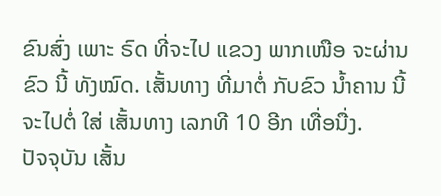ຂົນສົ່ງ ເພາະ ຣົດ ທີ່ຈະໄປ ແຂວງ ພາກເໜືອ ຈະຜ່ານຂົວ ນີ້ ທັງໝົດ. ເສັ້ນທາງ ທີ່ມາຕໍ່ ກັບຂົວ ນໍ້າຄານ ນີ້ ຈະໄປຕໍ່ ໃສ່ ເສັ້ນທາງ ເລກທີ 10 ອີກ ເທື່ອນື່ງ.
ປັຈຈຸບັນ ເສັ້ນ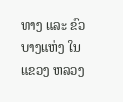ທາງ ແລະ ຂົວ ບາງແຫ່ງ ໃນ ແຂວງ ຫລວງ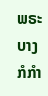ພຣະບາງ ກໍກໍາ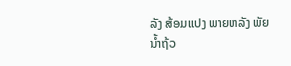ລັງ ສ້ອມແປງ ພາຍຫລັງ ພັຍ ນໍ້າຖ້ວ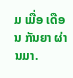ມ ເມື່ອ ເດືອນ ກັນຍາ ຜ່ານມາ.